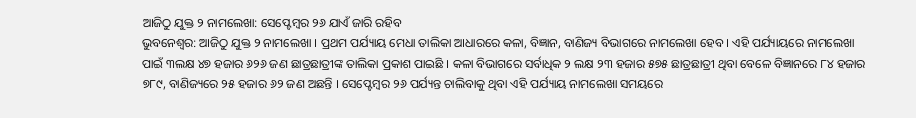ଆଜିଠୁ ଯୁକ୍ତ ୨ ନାମଲେଖା: ସେପ୍ଟେମ୍ୱର ୨୬ ଯାଏଁ ଜାରି ରହିବ
ଭୁବନେଶ୍ୱର: ଆଜିଠୁ ଯୁକ୍ତ ୨ ନାମଲେଖା । ପ୍ରଥମ ପର୍ଯ୍ୟାୟ ମେଧା ତାଲିକା ଆଧାରରେ କଳା, ବିଜ୍ଞାନ, ବାଣିଜ୍ୟ ବିଭାଗରେ ନାମଲେଖା ହେବ । ଏହି ପର୍ଯ୍ୟାୟରେ ନାମଲେଖା ପାଇଁ ୩ଲକ୍ଷ ୪୭ ହଜାର ୬୨୬ ଜଣ ଛାତ୍ରଛାତ୍ରୀଙ୍କ ତାଲିକା ପ୍ରକାଶ ପାଇଛି । କଳା ବିଭାଗରେ ସର୍ବାଧିକ ୨ ଲକ୍ଷ ୨୩ ହଜାର ୫୭୫ ଛାତ୍ରଛାତ୍ରୀ ଥିବା ବେଳେ ବିଜ୍ଞାନରେ ୮୪ ହଜାର ୭୮୯, ବାଣିଜ୍ୟରେ ୨୫ ହଜାର ୬୨ ଜଣ ଅଛନ୍ତି । ସେପ୍ଟେମ୍ବର ୨୬ ପର୍ଯ୍ୟନ୍ତ ଚାଲିବାକୁ ଥିବା ଏହି ପର୍ଯ୍ୟାୟ ନାମଲେଖା ସମୟରେ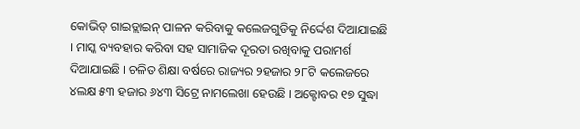କୋଭିଡ୍ ଗାଇଡ୍ଲାଇନ୍ ପାଳନ କରିବାକୁ କଲେଜଗୁଡିକୁ ନିର୍ଦ୍ଦେଶ ଦିଆଯାଇଛି । ମାସ୍କ ବ୍ୟବହାର କରିବା ସହ ସାମାଜିକ ଦୂରତା ରଖିବାକୁ ପରାମର୍ଶ ଦିଆଯାଇଛି । ଚଳିତ ଶିକ୍ଷା ବର୍ଷରେ ରାଜ୍ୟର ୨ହଜାର ୨୮ଟି କଲେଜରେ ୪ଲକ୍ଷ ୫୩ ହଜାର ୬୪୩ ସିଟ୍ରେ ନାମଲେଖା ହେଉଛି । ଅକ୍ଟୋବର ୧୭ ସୁଦ୍ଧା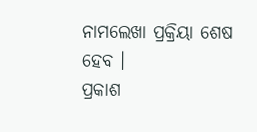ନାମଲେଖା ପ୍ରକ୍ରିୟା ଶେଷ ହେବ ।
ପ୍ରକାଶ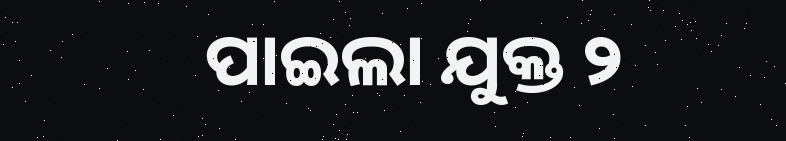ପାଇଲା ଯୁକ୍ତ ୨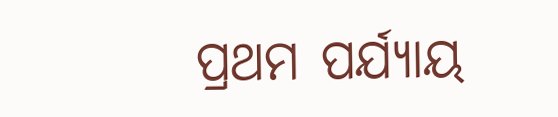ପ୍ରଥମ ପର୍ଯ୍ୟାୟ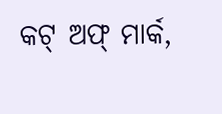କଟ୍ ଅଫ୍ ମାର୍କ,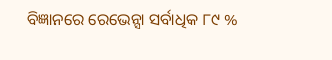ବିଜ୍ଞାନରେ ରେଭେନ୍ସା ସର୍ବାଧିକ ୮୯ %